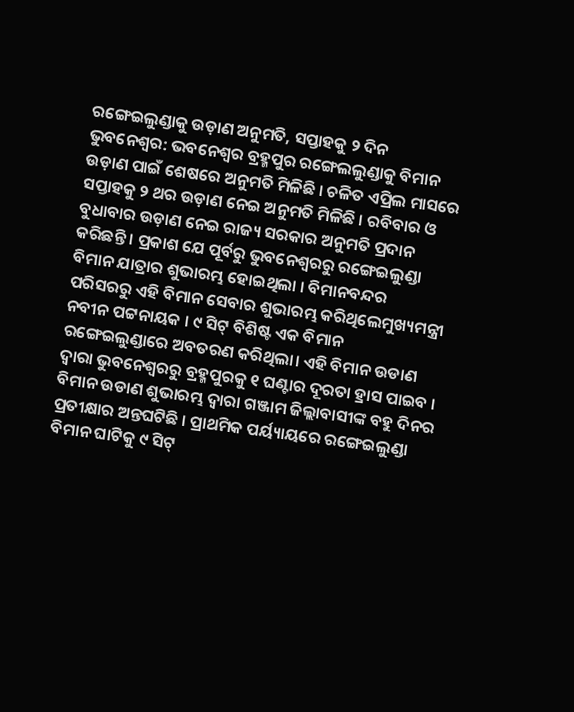ରଙ୍ଗେଇଲୁଣ୍ଡାକୁ ଉଡ଼ାଣ ଅନୁମତି, ସପ୍ତାହକୁ ୨ ଦିନ
ଭୁବନେଶ୍ୱର: ଭବନେଶ୍ୱର ବ୍ରହ୍ମପୁର ରଙ୍ଗେଲଲୁଣ୍ଡାକୁ ବିମାନ ଉଡ଼ାଣ ପାଇଁ ଶେଷରେ ଅନୁମତି ମିଳିଛି । ଚଳିତ ଏପ୍ରିଲ ମାସରେ ସପ୍ତାହକୁ ୨ ଥର ଉଡ଼ାଣ ନେଇ ଅନୁମତି ମିଳିଛି । ରବିବାର ଓ ବୁଧାବାର ଉଡ଼ାଣ ନେଇ ରାଜ୍ୟ ସରକାର ଅନୁମତି ପ୍ରଦାନ କରିଛନ୍ତି । ପ୍ରକାଶ ଯେ ପୂର୍ବରୁ ଭୁବନେଶ୍ୱରରୁ ରଙ୍ଗେଇଲୁଣ୍ଡା ବିମାନ ଯାତ୍ରାର ଶୁଭାରମ୍ଭ ହୋଇଥିଲା । ବିମାନବନ୍ଦର ପରିସରରୁ ଏହି ବିମାନ ସେବାର ଶୁଭାରମ୍ଭ କରିଥିଲେମୁଖ୍ୟମନ୍ତ୍ରୀ ନବୀନ ପଟ୍ଟନାୟକ । ୯ ସିଟ୍ ବିଶିଷ୍ଟ ଏକ ବିମାନ ରଙ୍ଗେଇଲୁଣ୍ଡାରେ ଅବତରଣ କରିଥିଲା। ଏହି ବିମାନ ଉଡାଣ ଦ୍ୱାରା ଭୁବନେଶ୍ୱରରୁ ବ୍ରହ୍ମପୁରକୁ ୧ ଘଣ୍ଟାର ଦୂରତା ହ୍ରାସ ପାଇବ । ବିମାନ ଉଡାଣ ଶୁଭାରମ୍ଭ ଦ୍ୱାରା ଗଞ୍ଜାମ ଜିଲ୍ଲାବାସୀଙ୍କ ବହୁ ଦିନର ପ୍ରତୀକ୍ଷାର ଅନ୍ତଘଟିଛି । ପ୍ରାଥମିକ ପର୍ୟ୍ୟାୟରେ ରଙ୍ଗେଇଲୁଣ୍ଡା ବିମାନ ଘାଟିକୁ ୯ ସିଟ୍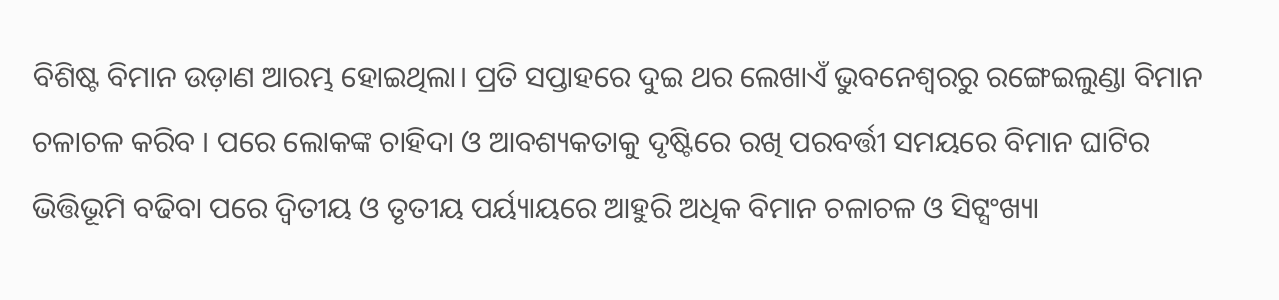ବିଶିଷ୍ଟ ବିମାନ ଉଡ଼ାଣ ଆରମ୍ଭ ହୋଇଥିଲା। ପ୍ରତି ସପ୍ତାହରେ ଦୁଇ ଥର ଲେଖାଏଁ ଭୁବନେଶ୍ୱରରୁ ରଙ୍ଗେଇଲୁଣ୍ଡା ବିମାନ ଚଳାଚଳ କରିବ । ପରେ ଲୋକଙ୍କ ଚାହିଦା ଓ ଆବଶ୍ୟକତାକୁ ଦୃଷ୍ଟିରେ ରଖି ପରବର୍ତ୍ତୀ ସମୟରେ ବିମାନ ଘାଟିର ଭିତ୍ତିଭୂମି ବଢିବା ପରେ ଦ୍ୱିତୀୟ ଓ ତୃତୀୟ ପର୍ୟ୍ୟାୟରେ ଆହୁରି ଅଧିକ ବିମାନ ଚଳାଚଳ ଓ ସିଟ୍ସଂଖ୍ୟା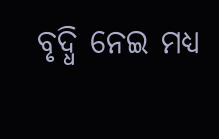ବୃଦ୍ଧି ନେଇ ମଧ୍ୟ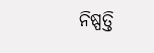ନିଷ୍ପତ୍ତି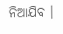ନିଆଯିବ ।